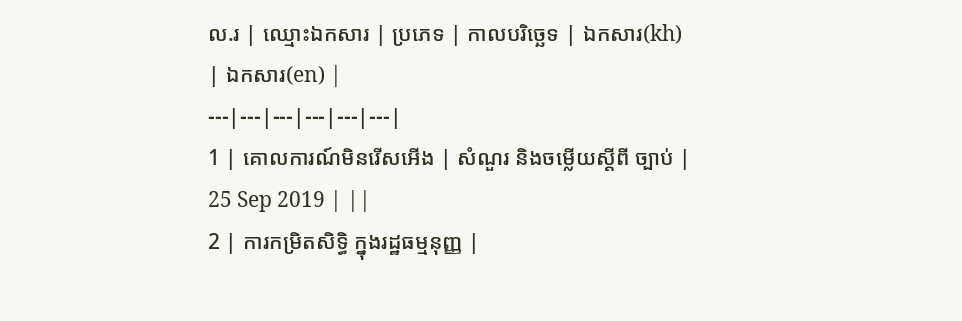ល.រ | ឈ្មោះឯកសារ | ប្រភេទ | កាលបរិច្ឆេទ | ឯកសារ(kh) | ឯកសារ(en) |
---|---|---|---|---|---|
1 | គោលការណ៍មិនរើសអើង | សំណួរ និងចម្លើយស្តីពី ច្បាប់ | 25 Sep 2019 | ||
2 | ការកម្រិតសិទ្ធិ ក្នុងរដ្ឋធម្មនុញ្ញ |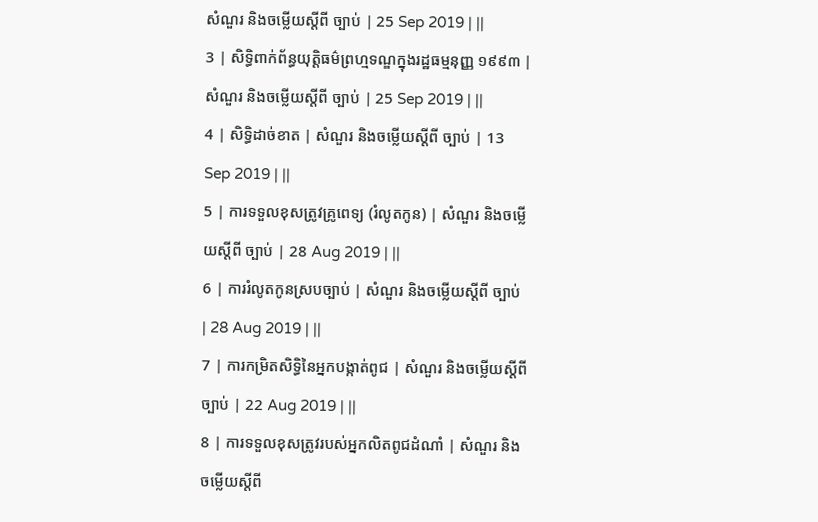សំណួរ និងចម្លើយស្តីពី ច្បាប់ | 25 Sep 2019 | ||
3 | សិទ្ធិពាក់ព័ន្ធយុត្តិធម៌ព្រហ្មទណ្ឌក្នុងរដ្ឋធម្មនុញ្ញ ១៩៩៣ | សំណួរ និងចម្លើយស្តីពី ច្បាប់ | 25 Sep 2019 | ||
4 | សិទ្ធិដាច់ខាត | សំណួរ និងចម្លើយស្តីពី ច្បាប់ | 13 Sep 2019 | ||
5 | ការទទួលខុសត្រូវគ្រូពេទ្យ (រំលូតកូន) | សំណួរ និងចម្លើយស្តីពី ច្បាប់ | 28 Aug 2019 | ||
6 | ការរំលូតកូនស្របច្បាប់ | សំណួរ និងចម្លើយស្តីពី ច្បាប់ | 28 Aug 2019 | ||
7 | ការកម្រិតសិទ្ធិនៃអ្នកបង្កាត់ពូជ | សំណួរ និងចម្លើយស្តីពី ច្បាប់ | 22 Aug 2019 | ||
8 | ការទទួលខុសត្រូវរបស់អ្នកលិតពូជដំណាំ | សំណួរ និងចម្លើយស្តីពី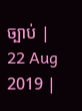ច្បាប់ | 22 Aug 2019 |